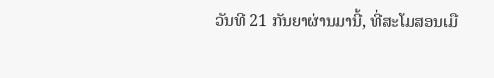ວັນທີ 21 ກັນຍາຜ່ານມານີ້, ທີ່ສະໂມສອນເມື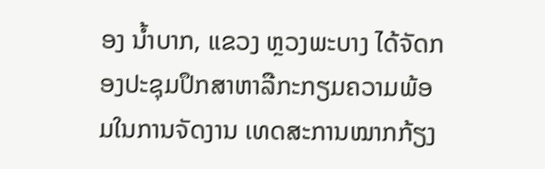ອງ ນໍ້າບາກ, ແຂວງ ຫຼວງພະບາງ ໄດ້ຈັດກອງປະຊຸມປຶກສາຫາລືກະກຽມຄວາມພ້ອມໃນການຈັດງານ ເທດສະການໝາກກ້ຽງ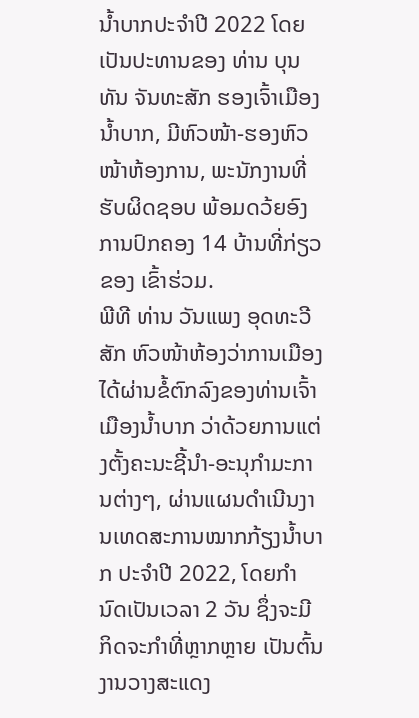ນ້ຳບາກປະຈຳປີ 2022 ໂດຍເປັນປະທານຂອງ ທ່ານ ບຸນທັນ ຈັນທະສັກ ຮອງເຈົ້າເມືອງນ້ຳບາກ, ມີຫົວໜ້າ-ຮອງຫົວໜ້າຫ້ອງການ, ພະນັກງານທີ່ຮັບຜິດຊອບ ພ້ອມດວ້ຍອົງການປົກຄອງ 14 ບ້ານທີ່ກ່ຽວຂອງ ເຂົ້າຮ່ວມ.
ພີທີ ທ່ານ ວັນແພງ ອຸດທະວີສັກ ຫົວໜ້າຫ້ອງວ່າການເມືອງ ໄດ້ຜ່ານຂໍ້ຕົກລົງຂອງທ່ານເຈົ້າເມືອງນ້ຳບາກ ວ່າດ້ວຍການແຕ່ງຕັ້ງຄະນະຊີ້ນຳ-ອະນຸກຳມະການຕ່າງໆ, ຜ່ານແຜນດຳເນີນງານເທດສະການໝາກກ້ຽງນ້ຳບາກ ປະຈຳປີ 2022, ໂດຍກຳນົດເປັນເວລາ 2 ວັນ ຊຶ່ງຈະມີກິດຈະກຳທີ່ຫຼາກຫຼາຍ ເປັນຕົ້ນ ງານວາງສະແດງ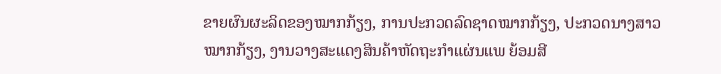ຂາຍຜົນຜະລິດຂອງໝາກກ້ຽງ, ການປະກວດລົດຊາດໝາກກ້ຽງ, ປະກວດນາງສາວໝາກກ້ຽງ, ງານວາງສະແດງສິນຄ້າຫັດຖະກຳແຜ່ນແພ ຍ້ອມສີ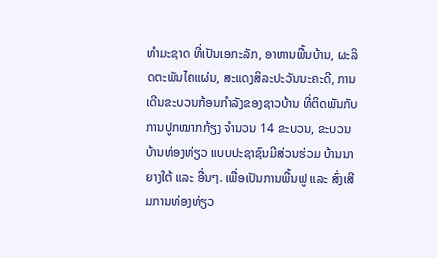ທຳມະຊາດ ທີ່ເປັນເອກະລັກ, ອາຫານພື້ນບ້ານ, ຜະລິດຕະພັນໄຄແຜ່ນ, ສະແດງສິລະປະວັນນະຄະດີ, ການເດີນຂະບວນກ້ອນກໍາລັງຂອງຊາວບ້ານ ທີ່ຕິດພັນກັບການປູກໝາກກ້ຽງ ຈຳນວນ 14 ຂະບວນ, ຂະບວນບ້ານທ່ອງທ່ຽວ ແບບປະຊາຊົນມີສ່ວນຮ່ວມ ບ້ານນາຍາງໃຕ້ ແລະ ອື່ນໆ. ເພື່ອເປັນການພື້ນຟູ ແລະ ສົ່ງເສີມການທ່ອງທ່ຽວ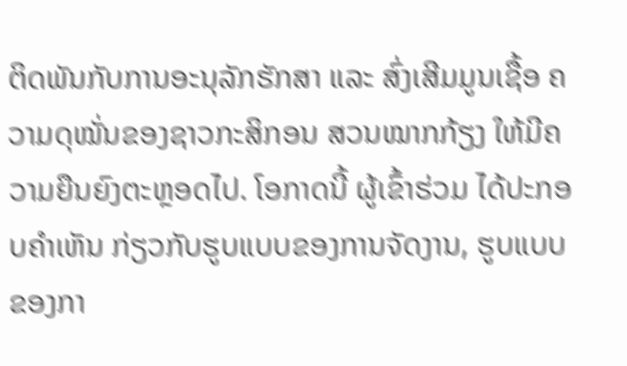ຕິດພັນກັບການອະນຸລັກຮັກສາ ແລະ ສົ່ງເສີມມູນເຊື້ອ ຄວາມດຸໝັ່ນຂອງຊາວກະສິກອນ ສວນໝາກກ້ຽງ ໃຫ້ມີຄວາມຍືນຍົງຕະຫຼອດໄປ. ໂອກາດນີ້ ຜູ້ເຂົ້າຮ່ວມ ໄດ້ປະກອບຄຳເຫັນ ກ່ຽວກັບຮູບແບບຂອງການຈັດງານ, ຮູບແບບຂອງກາ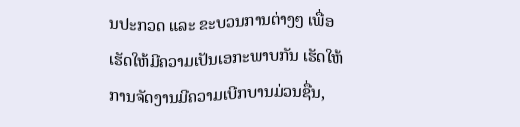ນປະກວດ ແລະ ຂະບວນການຕ່າງໆ ເພື່ອເຮັດໃຫ້ມີຄວາມເປັນເອກະພາບກັນ ເຮັດໃຫ້ການຈັດງານມີຄວາມເບີກບານມ່ວນຊື່ນ,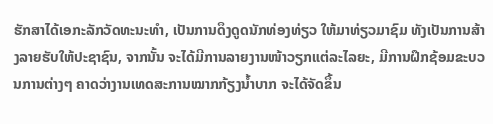ຮັກສາໄດ້ເອກະລັກວັດທະນະທຳ, ເປັນການດຶງດູດນັກທ່ອງທ່ຽວ ໃຫ້ມາທ່ຽວມາຊົມ ທັງເປັນການສ້າງລາຍຮັບໃຫ້ປະຊາຊົນ, ຈາກນັ້ນ ຈະໄດ້ມີການລາຍງານໜ້າວຽກແຕ່ລະໄລຍະ, ມີການຝຶກຊ້ອມຂະບວນການຕ່າງໆ ຄາດວ່າງານເທດສະການໝາກກ້ຽງນ້ຳບາກ ຈະໄດ້ຈັດຂຶ້ນ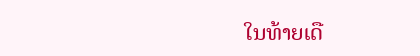ໃນທ້າຍເດື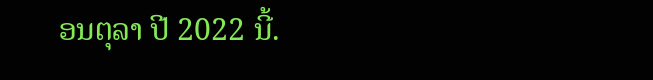ອນຕຸລາ ປີ 2022 ນີ້.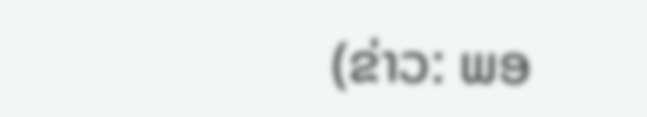(ຂ່າວ: ພອ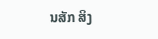ນສັກ ສິງ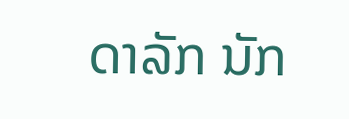ດາລັກ ນັກ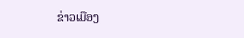ຂ່າວເມືອງ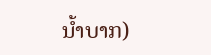ນໍ້າບາກ)